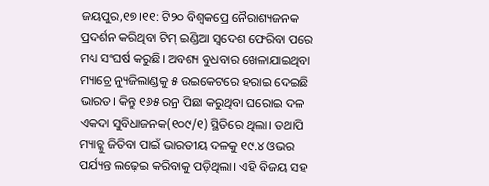ଜୟପୁର,୧୭।୧୧: ଟି୨୦ ବିଶ୍ୱକପ୍ରେ ନୈରାଶ୍ୟଜନକ ପ୍ରଦର୍ଶନ କରିଥିବା ଟିମ୍ ଇଣ୍ଡିଆ ସ୍ବଦେଶ ଫେରିବା ପରେ ମଧ୍ୟ ସଂଘର୍ଷ କରୁଛି। ଅବଶ୍ୟ ବୁଧବାର ଖେଳାଯାଇଥିବା ମ୍ୟାଚ୍ରେ ନ୍ୟୁଜିଲାଣ୍ଡକୁ ୫ ଉଇକେଟରେ ହରାଇ ଦେଇଛି ଭାରତ। କିନ୍ତୁ ୧୬୫ ରନ୍ର ପିଛା କରୁଥିବା ଘରୋଇ ଦଳ ଏକଦା ସୁବିଧାଜନକ(୧୦୯/୧) ସ୍ଥିତିରେ ଥିଲା। ତଥାପି ମ୍ୟାଚ୍କୁ ଜିତିବା ପାଇଁ ଭାରତୀୟ ଦଳକୁ ୧୯.୪ ଓଭର ପର୍ଯ୍ୟନ୍ତ ଲଢ଼େଇ କରିବାକୁ ପଡ଼ିଥିଲା। ଏହି ବିଜୟ ସହ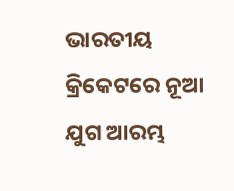ଭାରତୀୟ କ୍ରିକେଟରେ ନୂଆ ଯୁଗ ଆରମ୍ଭ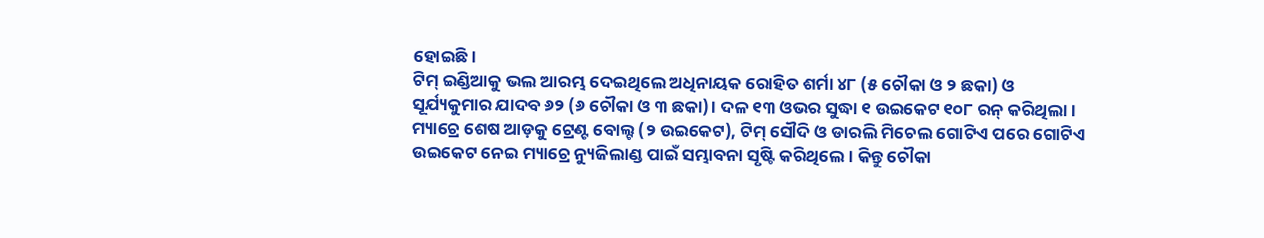ହୋଇଛି।
ଟିମ୍ ଇଣ୍ଡିଆକୁ ଭଲ ଆରମ୍ଭ ଦେଇଥିଲେ ଅଧିନାୟକ ରୋହିତ ଶର୍ମା ୪୮ (୫ ଚୌକା ଓ ୨ ଛକା) ଓ ସୂର୍ଯ୍ୟକୁମାର ଯାଦବ ୬୨ (୬ ଚୌକା ଓ ୩ ଛକା)। ଦଳ ୧୩ ଓଭର ସୁଦ୍ଧା ୧ ଉଇକେଟ ୧୦୮ ରନ୍ କରିଥିଲା। ମ୍ୟାଚ୍ରେ ଶେଷ ଆଡ଼କୁ ଟ୍ରେଣ୍ଟ ବୋଲ୍ଟ (୨ ଉଇକେଟ), ଟିମ୍ ସୌଦି ଓ ଡାରଲି ମିଚେଲ ଗୋଟିଏ ପରେ ଗୋଟିଏ ଉଇକେଟ ନେଇ ମ୍ୟାଚ୍ରେ ନ୍ୟୁଜିଲାଣ୍ଡ ପାଇଁ ସମ୍ଭାବନା ସୃଷ୍ଟି କରିଥିଲେ। କିନ୍ତୁ ଚୌକା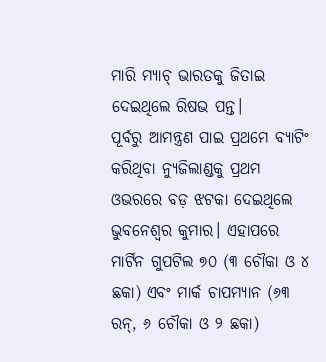ମାରି ମ୍ୟାଚ୍ ଭାରତକୁ ଜିତାଇ ଦେଇଥିଲେ ରିଷଭ ପନ୍ତ।
ପୂର୍ବରୁ ଆମନ୍ତ୍ରଣ ପାଇ ପ୍ରଥମେ ବ୍ୟାଟିଂ କରିଥିବା ନ୍ୟୁଜିଲାଣ୍ଡକୁ ପ୍ରଥମ ଓଭରରେ ବଡ଼ ଝଟକା ଦେଇଥିଲେ ଭୁବନେଶ୍ୱର କୁମାର। ଏହାପରେ ମାର୍ଟିନ ଗୁପଟିଲ ୭୦ (୩ ଚୌକା ଓ ୪ ଛକା) ଏବଂ ମାର୍କ ଚାପମ୍ୟାନ (୬୩ ରନ୍, ୬ ଚୌକା ଓ ୨ ଛକା)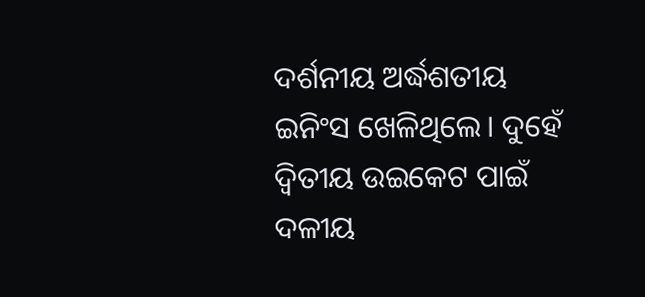ଦର୍ଶନୀୟ ଅର୍ଦ୍ଧଶତୀୟ ଇନିଂସ ଖେଳିଥିଲେ। ଦୁହେଁ ଦ୍ୱିତୀୟ ଉଇକେଟ ପାଇଁ ଦଳୀୟ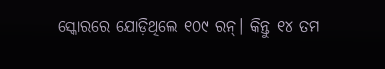ସ୍କୋରରେ ଯୋଡ଼ିଥିଲେ ୧୦୯ ରନ୍। କିନ୍ତୁ ୧୪ ତମ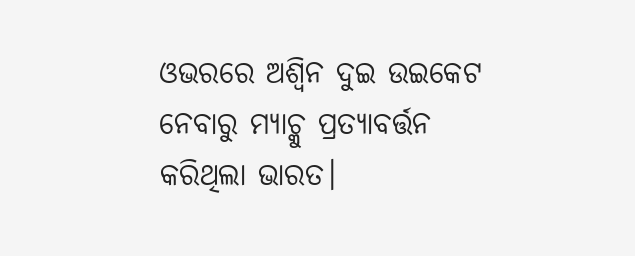ଓଭରରେ ଅଶ୍ୱିନ ଦୁଇ ଉଇକେଟ ନେବାରୁ ମ୍ୟାଚ୍କୁ ପ୍ରତ୍ୟାବର୍ତ୍ତନ କରିଥିଲା ଭାରତ।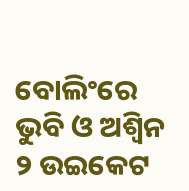ବୋଲିଂରେ ଭୁବି ଓ ଅଶ୍ୱିନ ୨ ଉଇକେଟ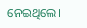ନେଇଥିଲେ।